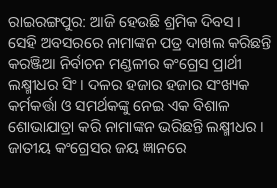ରାଇରଙ୍ଗପୁର: ଆଜି ହେଉଛି ଶ୍ରମିକ ଦିବସ । ସେହି ଅବସରରେ ନାମାଙ୍କନ ପତ୍ର ଦାଖଲ କରିଛନ୍ତି କରଞ୍ଜିଆ ନିର୍ବାଚନ ମଣ୍ଡଳୀର କଂଗ୍ରେସ ପ୍ରାର୍ଥୀ ଲକ୍ଷ୍ମୀଧର ସିଂ । ଦଳର ହଜାର ହଜାର ସଂଖ୍ୟକ କର୍ମକର୍ତ୍ତା ଓ ସମର୍ଥକଙ୍କୁ ନେଇ ଏକ ବିଶାଳ ଶୋଭାଯାତ୍ରା କରି ନାମାଙ୍କନ ଭରିଛନ୍ତି ଲକ୍ଷ୍ମୀଧର । ଜାତୀୟ କଂଗ୍ରେସର ଜୟ ଜ୍ଞାନରେ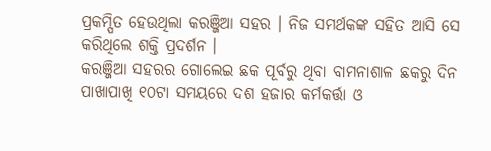ପ୍ରକମ୍ପିତ ହେଉଥିଲା କରଞ୍ଜିଆ ସହର । ନିଜ ସମର୍ଥକଙ୍କ ସହିତ ଆସି ସେ କରିଥିଲେ ଶକ୍ତି ପ୍ରଦର୍ଶନ ।
କରଞ୍ଜିଆ ସହରର ଗୋଲେଇ ଛକ ପୂର୍ବରୁ ଥିବା ବାମନାଶାଳ ଛକରୁ ଦିନ ପାଖାପାଖି ୧୦ଟା ସମୟରେ ଦଶ ହଜାର କର୍ମକର୍ତ୍ତା ଓ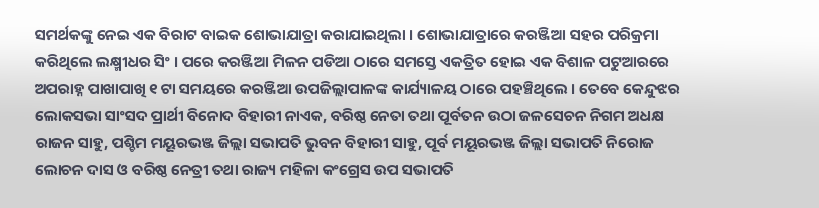ସମର୍ଥକଙ୍କୁ ନେଇ ଏକ ବିରାଟ ବାଇକ ଶୋଭାଯାତ୍ରା କରାଯାଇଥିଲା । ଶୋଭାଯାତ୍ରାରେ କରଞ୍ଜିଆ ସହର ପରିକ୍ରମା କରିଥିଲେ ଲକ୍ଷ୍ମୀଧର ସିଂ । ପରେ କରଞ୍ଜିଆ ମିଳନ ପଡିଆ ଠାରେ ସମସ୍ତେ ଏକତ୍ରିତ ହୋଇ ଏକ ବିଶାଳ ପଟୁଆରରେ ଅପରାହ୍ନ ପାଖାପାଖି ୧ ଟା ସମୟରେ କରଞ୍ଜିଆ ଉପଜିଲ୍ଲାପାଳଙ୍କ କାର୍ଯ୍ୟାଳୟ ଠାରେ ପହଞ୍ଚିଥିଲେ । ତେବେ କେନ୍ଦୁଝର ଲୋକସଭା ସାଂସଦ ପ୍ରାର୍ଥୀ ବିନୋଦ ବିହାରୀ ନାଏକ, ବରିଷ୍ଠ ନେତା ତଥା ପୂର୍ବତନ ଉଠା ଜଳସେଚନ ନିଗମ ଅଧକ୍ଷ ରାଜନ ସାହୁ, ପଶ୍ଚିମ ମୟୂରଭଞ୍ଜ ଜିଲ୍ଲା ସଭାପତି ଭୁବନ ବିହାରୀ ସାହୁ, ପୂର୍ବ ମୟୂରଭଞ୍ଜ ଜିଲ୍ଲା ସଭାପତି ନିରୋଜ ଲୋଚନ ଦାସ ଓ ବରିଷ୍ଠ ନେତ୍ରୀ ତଥା ରାଜ୍ୟ ମହିଳା କଂଗ୍ରେସ ଉପ ସଭାପତି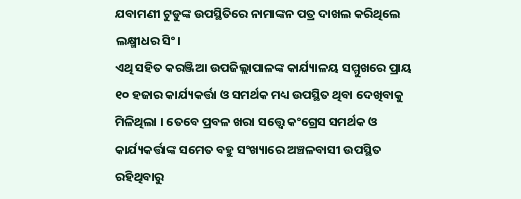ଯବାମଣୀ ଟୁଡୁଙ୍କ ଉପସ୍ଥିତିରେ ନାମାଙ୍କନ ପତ୍ର ଦାଖଲ କରିଥିଲେ ଲକ୍ଷ୍ମୀଧର ସିଂ।
ଏଥି ସହିତ କରଞ୍ଜିଆ ଉପଜିଲ୍ଲାପାଳଙ୍କ କାର୍ଯ୍ୟାଳୟ ସମ୍ମୁଖରେ ପ୍ରାୟ ୧୦ ହଜାର କାର୍ଯ୍ୟକର୍ତ୍ତା ଓ ସମର୍ଥକ ମଧ୍ୟ ଉପସ୍ଥିତ ଥିବା ଦେଖିବାକୁ ମିଳିଥିଲା । ତେବେ ପ୍ରବଳ ଖରା ସତ୍ତ୍ୱେ କଂଗ୍ରେସ ସମର୍ଥକ ଓ କାର୍ଯ୍ୟକର୍ତ୍ତାଙ୍କ ସମେତ ବହୁ ସଂଖ୍ୟାରେ ଅଞ୍ଚଳବାସୀ ଉପସ୍ଥିତ ରହିଥିବାରୁ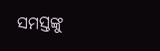ସମସ୍ତଙ୍କୁ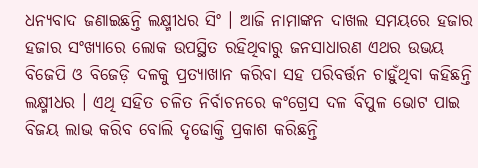ଧନ୍ୟବାଦ ଜଣାଇଛନ୍ତି ଲକ୍ଷ୍ମୀଧର ସିଂ । ଆଜି ନାମାଙ୍କନ ଦାଖଲ ସମୟରେ ହଜାର ହଜାର ସଂଖ୍ୟାରେ ଲୋକ ଉପସ୍ଥିତ ରହିଥିବାରୁ ଜନସାଧାରଣ ଏଥର ଉଭୟ ବିଜେପି ଓ ବିଜେଡ଼ି ଦଳକୁ ପ୍ରତ୍ୟାଖାନ କରିବା ସହ ପରିବର୍ତ୍ତନ ଚାହୁଁଥିବା କହିଛନ୍ତି ଲକ୍ଷ୍ମୀଧର । ଏଥି ସହିତ ଚଳିତ ନିର୍ବାଚନରେ କଂଗ୍ରେସ ଦଳ ବିପୁଳ ଭୋଟ ପାଇ ବିଜୟ ଲାଭ କରିବ ବୋଲି ଦୃଢୋକ୍ତି ପ୍ରକାଶ କରିଛନ୍ତି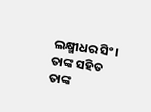ଲକ୍ଷ୍ମୀଧର ସିଂ। ତାଙ୍କ ସହିତ ତାଙ୍କ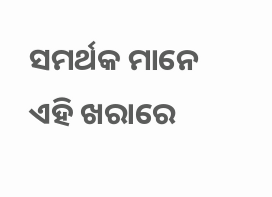ସମର୍ଥକ ମାନେ ଏହି ଖରାରେ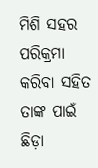ମିଶି ସହର ପରିକ୍ରମା କରିବା ସହିତ ତାଙ୍କ ପାଇଁ ଛିଡ଼ା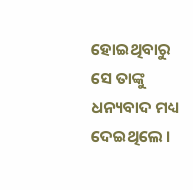ହୋଇଥିବାରୁ ସେ ତାଙ୍କୁ ଧନ୍ୟବାଦ ମଧ୍ୟ ଦେଇଥିଲେ ।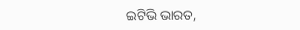ଇଟିଭି ଭାରତ,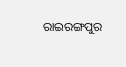ରାଇରଙ୍ଗପୁର